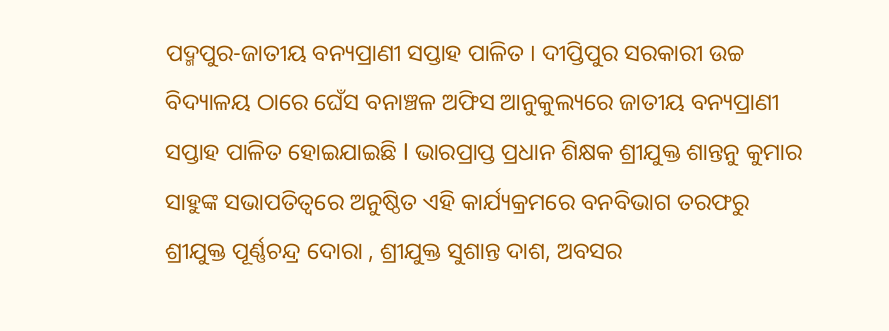ପଦ୍ମପୁର-ଜାତୀୟ ବନ୍ୟପ୍ରାଣୀ ସପ୍ତାହ ପାଳିତ । ଦୀପ୍ତିପୁର ସରକାରୀ ଉଚ୍ଚ ବିଦ୍ୟାଳୟ ଠାରେ ଘେଁସ ବନାଞ୍ଚଳ ଅଫିସ ଆନୁକୁଲ୍ୟରେ ଜାତୀୟ ବନ୍ୟପ୍ରାଣୀ ସପ୍ତାହ ପାଳିତ ହୋଇଯାଇଛି l ଭାରପ୍ରାପ୍ତ ପ୍ରଧାନ ଶିକ୍ଷକ ଶ୍ରୀଯୁକ୍ତ ଶାନ୍ତନୁ କୁମାର ସାହୁଙ୍କ ସଭାପତିତ୍ବରେ ଅନୁଷ୍ଠିତ ଏହି କାର୍ଯ୍ୟକ୍ରମରେ ବନବିଭାଗ ତରଫରୁ ଶ୍ରୀଯୁକ୍ତ ପୂର୍ଣ୍ଣଚନ୍ଦ୍ର ଦୋରା , ଶ୍ରୀଯୁକ୍ତ ସୁଶାନ୍ତ ଦାଶ, ଅବସର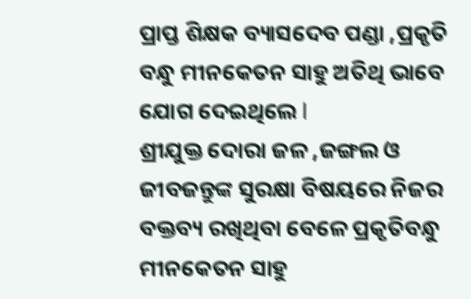ପ୍ରାପ୍ତ ଶିକ୍ଷକ ବ୍ୟାସଦେବ ପଣ୍ଡା ,ପ୍ରକୃତି ବନ୍ଧୁ ମୀନକେତନ ସାହୁ ଅତିଥି ଭାବେ ଯୋଗ ଦେଇଥିଲେ l
ଶ୍ରୀଯୁକ୍ତ ଦୋରା ଜଳ ,ଜଙ୍ଗଲ ଓ ଜୀବଜନ୍ତୁଙ୍କ ସୁରକ୍ଷା ବିଷୟରେ ନିଜର ବକ୍ତବ୍ୟ ରଖିଥିବା ବେଳେ ପ୍ରକୃତିବନ୍ଧୁ ମୀନକେତନ ସାହୁ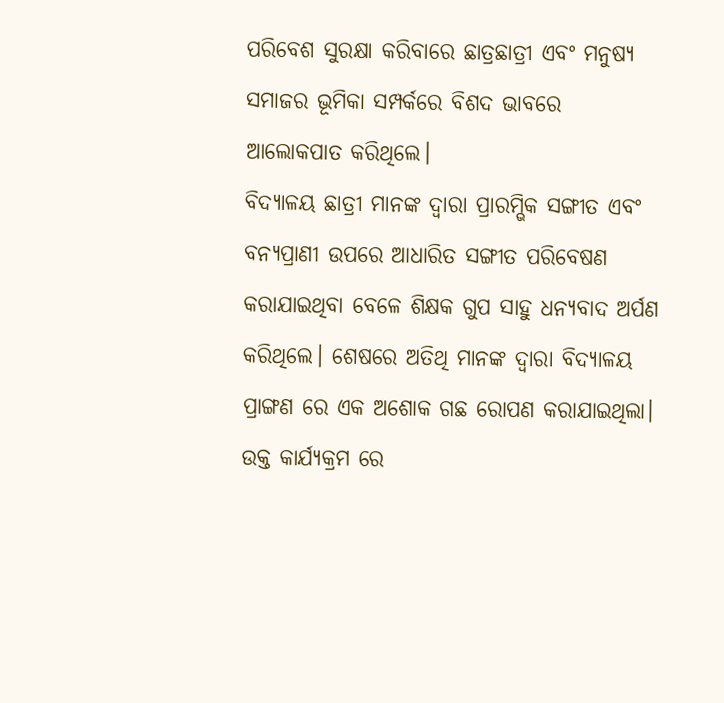ପରିବେଶ ସୁରକ୍ଷା କରିବାରେ ଛାତ୍ରଛାତ୍ରୀ ଏବଂ ମନୁଷ୍ୟ ସମାଜର ଭୂମିକା ସମ୍ପର୍କରେ ବିଶଦ ଭାବରେ ଆଲୋକପାତ କରିଥିଲେ।
ବିଦ୍ୟାଳୟ ଛାତ୍ରୀ ମାନଙ୍କ ଦ୍ଵାରା ପ୍ରାରମ୍ଭିକ ସଙ୍ଗୀତ ଏବଂ ବନ୍ୟପ୍ରାଣୀ ଉପରେ ଆଧାରିତ ସଙ୍ଗୀତ ପରିବେଷଣ କରାଯାଇଥିବା ବେଳେ ଶିକ୍ଷକ ଗୁପ ସାହୁ ଧନ୍ୟବାଦ ଅର୍ପଣ କରିଥିଲେ। ଶେଷରେ ଅତିଥି ମାନଙ୍କ ଦ୍ବାରା ବିଦ୍ୟାଳୟ ପ୍ରାଙ୍ଗଣ ରେ ଏକ ଅଶୋକ ଗଛ ରୋପଣ କରାଯାଇଥିଲା। ଉକ୍ତ କାର୍ଯ୍ୟକ୍ରମ ରେ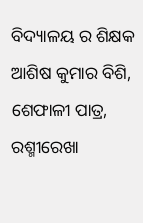ବିଦ୍ୟାଳୟ ର ଶିକ୍ଷକ ଆଶିଷ କୁମାର ବିଶି, ଶେଫାଳୀ ପାତ୍ର, ରଶ୍ମୀରେଖା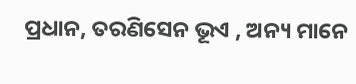ପ୍ରଧାନ, ତରଣିସେନ ଭୂଏ , ଅନ୍ୟ ମାନେ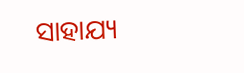ସାହାଯ୍ୟ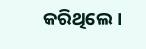କରିଥିଲେ।